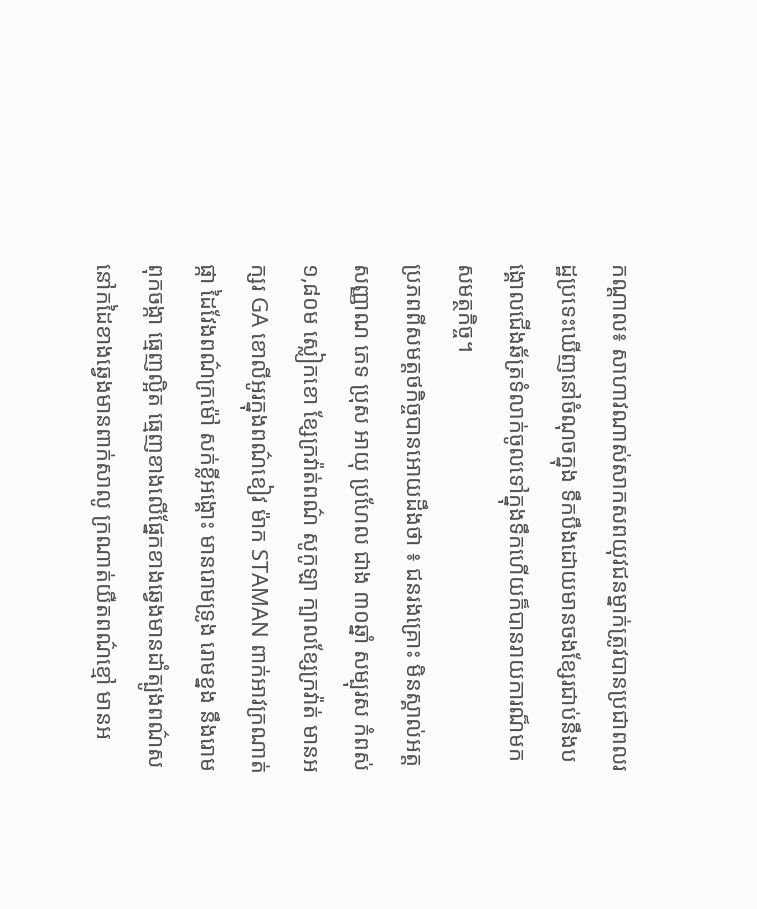កណ្ដាល៖ សាហាវណាស់សាកសពយុវជនម្នាក់ត្រូវបានប្រជាពលរដ្ឋប្រទេះឃើញនៅចំណុចក្នុង ទឹកបឹងដោយមានចងខ្សែរជាប់នឹងបង្គោលជើងឆ័ត្រទំលាក់ចូលទៅក្នុងទឹកហើយក៏បានរាយការណ៏មកសមត្ថកិច្ច។
ប្រភពពីសមត្តថកិច្ចបានអោយដឹងថា ៖ ជនរងគ្រោះ មិនស្គាល់អត្តសញ្ញាណ ភេទ ប្រុស អាយុ ប្រហែល ជាង ៣០ឆ្នាំ សម្បុរស កំពស់ ១,៨០ម ស្លៀកខោ ខ្សែក្រវ៉ាត់ពណ៌ សូកូឡា ក្បាលខ្សែក្រវ៉ាត់ មានអក្សរ GA ខោលីអូរក្នុងពណ៌ខៀវ ម៉ាក STAMAN ពាក់អាវក្រណាត់ផ្កា ដៃវែងពណ៌ក្រម៉ៅ សក់ខ្លីអង្គោះ មានរោមទ្រូង រោមខ្នង នឹងរោមពុកចង្កា ធ្មេញល្អិត ធ្មេញខាងលេីផ្នែកខាងឆ្វេងមានដាំត្បូងពណ៌ស នៅកដៃខាងឆ្វេងមានពាក់សាលូ ក្រណាត់យឺតពណ៌ខ្មៅ មានអ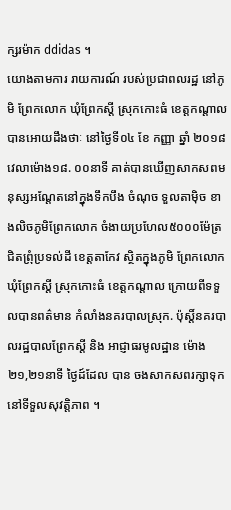ក្សរម៉ាក ddidas ។
យោងតាមការ រាយការណ៍ របស់ប្រជាពលរដ្ឋ នៅភូមិ ព្រែកលោក ឃុំព្រែកស្តី ស្រុកកោះធំ ខេត្តកណ្តាល បានអោយដឹងថាៈ នៅថ្ងៃទី០៤ ខែ កញ្ញា ឆ្នាំ ២០១៨ វេលាម៉ោង១៨. ០០នាទី គាត់បានឃេីញសាកសពមនុស្សអណ្តែតនៅក្នុងទឹកបឹង ចំណុច ទួលតាមុិច ខាងលិចភូមិព្រែកលោក ចំងាយប្រហែល៥០០០ម៉ែត្រ ជិតព្រុំប្រទល់ដី ខេត្តតាកែវ ស្ថិតក្នុងភូមិ ព្រែកលោក ឃុំព្រែកស្តី ស្រុកកោះធំ ខេត្តកណ្តាល ក្រោយពីទទួលបានពត៌មាន កំលាំងនគរបាលស្រុក. ប៉ុស្តិ៍នគរបាលរដ្ឋបាលព្រែកស្តី និង អាជ្ញាធរមូលដ្ឋាន ម៉ោង ២១,២១នាទី ថ្ងៃដ៍ដែល បាន ចងសាកសពរក្សាទុក នៅទីទួលសុវត្តិភាព ។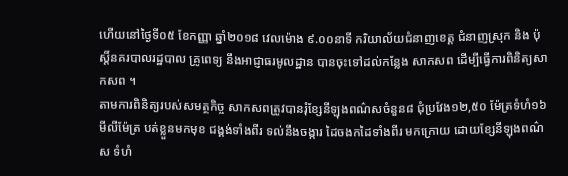ហើយនៅថ្ងៃទី០៥ ខែកញ្ញា ឆ្នាំ២០១៨ វេលម៉ោង ៩.០០នាទី ករិយាល័យជំនាញខេត្ត ជំនាញស្រុក និង ប៉ុស្តិ៍នគរបាលរដ្ឋបាល គ្រូពេទ្យ នឹងអាជ្ញាធរមូលដ្ឋាន បានចុះទៅដល់កន្លែង សាកសព ដេីម្បីធ្វេីការពិនិត្យសាកសព ។
តាមការពិនិត្យរបស់សមត្ថកិច្ច សាកសពត្រូវបានរុំខ្សែនីឡុងពណ៌សចំនួន៨ ជុំប្រវែង១២,៥០ ម៉ែត្រទំហំ១៦មីលីម៉ែត្រ បត់ខ្លួនមកមុខ ជង្គង់ទាំងពីរ ទល់នឹងចង្ការ ដៃចងកដៃទាំងពីរ មកក្រោយ ដោយខ្សែនីឡុងពណ៌ស ទំហំ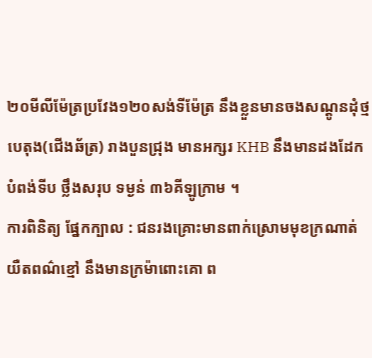២០មីលីម៉ែត្រប្រវែង១២០សង់ទីម៉ែត្រ នឹងខ្លួនមានចងសណ្តូនដុំថ្មបេតុង(ជេីងឆ័ត្រ) រាងបួនជ្រុង មានអក្សរ KHB នឹងមានដងដែកបំពង់ទីប ថ្លឹងសរុប ទម្ងន់ ៣៦គីឡូក្រាម ។
ការពិនិត្យ ផ្នែកក្បាល : ជនរងគ្រោះមានពាក់ស្រោមមុខក្រណាត់យឺតពណ៌ខ្មៅ នឹងមានក្រម៉ាពោះគោ ព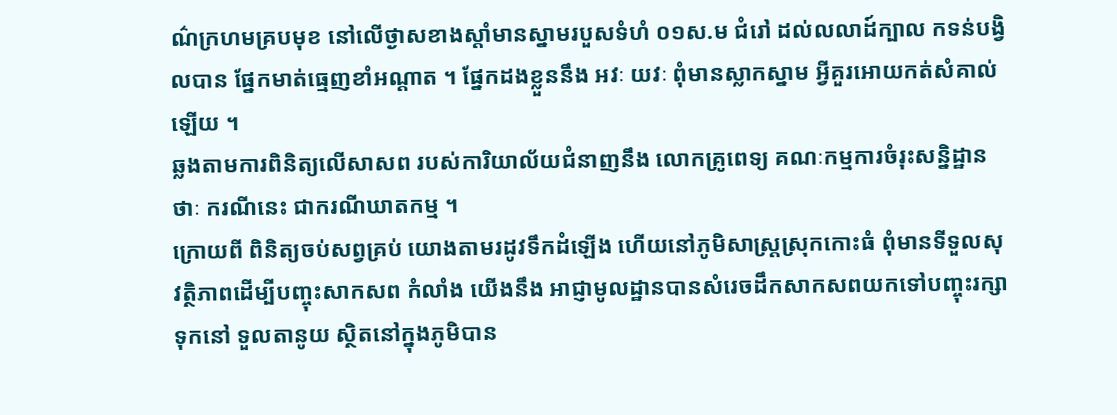ណ៌ក្រហមគ្របមុខ នៅលេីថ្ងាសខាងស្តាំមានស្នាមរបួសទំហំ ០១ស.ម ជំរៅ ដល់លលាដ៍ក្បាល កទន់បង្វិលបាន ផ្នែកមាត់ធ្មេញខាំអណ្តាត ។ ផ្នែកដងខ្លួននឹង អវៈ យវៈ ពុំមានស្លាកស្នាម អ្វីគួរអោយកត់សំគាល់ឡេីយ ។
ឆ្លងតាមការពិនិត្យលេីសាសព របស់ការិយាល័យជំនាញនឹង លោកគ្រូពេទ្យ គណៈកម្មការចំរុះសន្និដ្ឋានថាៈ ករណីនេះ ជាករណីឃាតកម្ម ។
ក្រោយពី ពិនិត្យចប់សព្វគ្រប់ យោងតាមរដូវទឹកដំឡេីង ហេីយនៅភូមិសាស្រ្តស្រុកកោះធំ ពុំមានទីទួលសុវត្ថិភាពដេីម្បីបញ្ចុះសាកសព កំលាំង យេីងនឹង អាជ្ញាមូលដ្ឋានបានសំរេចដឹកសាកសពយកទៅបញ្ចុះរក្សាទុកនៅ ទួលតានូយ ស្ថិតនៅក្នុងភូមិបាន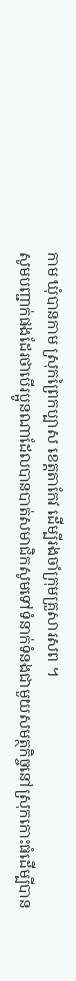កាម ឃុំបានកាម ស្រុកព្រៃកប្បាស ខេត្តតាកែវ ដេីម្បីរងចាំក្រុមគ្រួសារសព ។
សូមបញ្ជាក់ផងដែរថាបើរប្អូនណាដែលបានបាត់សមាជិកសូមទៅទំនាក់ទំនងជាមួយសមត្ថកិច្ចនៅស្រុកកោះធំដើម្បីបាន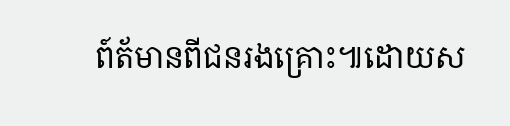ព៍ត័មានពីជនរងគ្រោះ៕ដោយស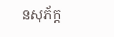នសុភ័ក្ដ